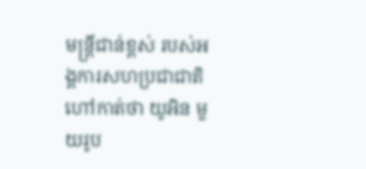មន្ត្រីជាន់ខ្ពស់ របស់អង្គការសហប្រជាជាតិ ហៅកាត់ថា យូអិន មួយរូប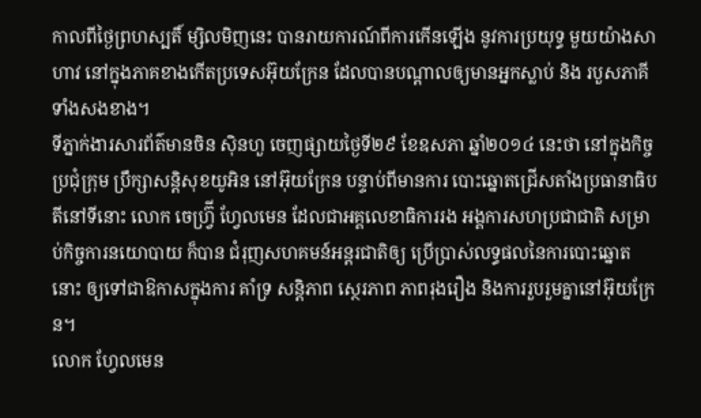កាលពីថ្ងៃព្រហស្បតិ៍ ម្សិលមិញនេះ បានរាយការណ៍ពីការកើនឡើង នូវការប្រយុទ្ធ មួយយ៉ាងសាហាវ នៅក្នុងភាគខាងកើតប្រទេសអ៊ុយក្រែន ដែលបានបណ្ដាលឲ្យមានអ្នកស្លាប់ និង របួសភាគីទាំងសងខាង។
ទីភ្នាក់ងារសារព័ត៌មានចិន ស៊ិនហួ ចេញផ្សាយថ្ងៃទី២៩ ខែឧសភា ឆ្នាំ២០១៤ នេះថា នៅក្នុងកិច្ចប្រជុំក្រុម ប្រឹក្សាសន្ដិសុខយូអិន នៅអ៊ុយក្រែន បន្ទាប់ពីមានការ បោះឆ្នោតជ្រើសតាំងប្រធានាធិបតីនៅទីនោះ លោក ចេហ្វ្រ៊ី ហ្វែលមេន ដែលជាអគ្គលេខាធិការរង អង្គការសហប្រជាជាតិ សម្រាប់កិច្ចការនយោបាយ ក៏បាន ជំរុញសហគមន៍អន្ដរជាតិឲ្យ ប្រើប្រាស់លទ្ធផលនៃការបោះឆ្នោតនោះ ឲ្យទៅជាឱកាសក្នុងការ គាំទ្រ សន្ដិភាព ស្ថេរភាព ភាពរុងរឿង និងការរួបរួមគ្នានៅអ៊ុយក្រែន។
លោក ហ្វែលមេន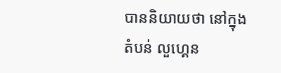បាននិយាយថា នៅក្នុងតំបន់ លួហ្គេន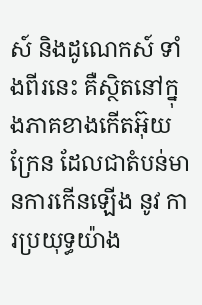ស៍ និងដូណេកស៍ ទាំងពីរនេះ គឺស្ថិតនៅក្នុងភាគខាងកើតអ៊ុយក្រែន ដែលជាតំបន់មានការកើនឡើង នូវ ការប្រយុទ្ធយ៉ាង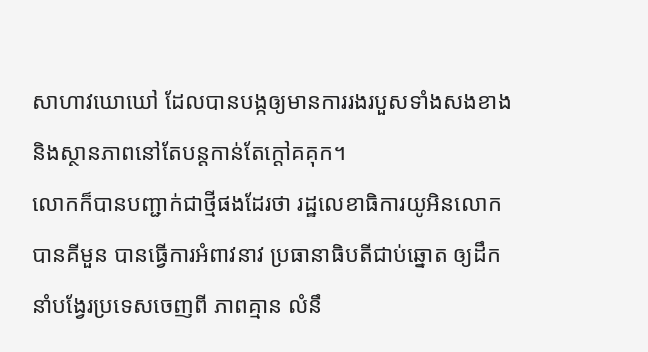សាហាវឃោឃៅ ដែលបានបង្កឲ្យមានការរងរបួសទាំងសងខាង និងស្ថានភាពនៅតែបន្ដកាន់តែក្ដៅគគុក។
លោកក៏បានបញ្ជាក់ជាថ្មីផងដែរថា រដ្ឋលេខាធិការយូអិនលោក បានគីមួន បានធ្វើការអំពាវនាវ ប្រធានាធិបតីជាប់ឆ្នោត ឲ្យដឹកនាំបង្វែរប្រទេសចេញពី ភាពគ្មាន លំនឹ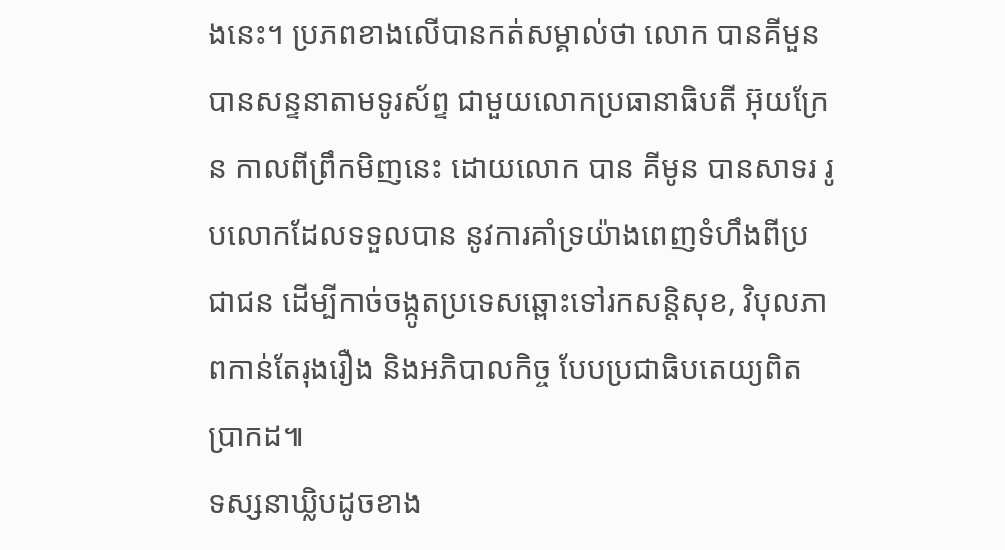ងនេះ។ ប្រភពខាងលើបានកត់សម្គាល់ថា លោក បានគីមួន បានសន្ទនាតាមទូរស័ព្ទ ជាមួយលោកប្រធានាធិបតី អ៊ុយក្រែន កាលពីព្រឹកមិញនេះ ដោយលោក បាន គីមូន បានសាទរ រូបលោកដែលទទួលបាន នូវការគាំទ្រយ៉ាងពេញទំហឹងពីប្រជាជន ដើម្បីកាច់ចង្កូតប្រទេសឆ្ពោះទៅរកសន្ដិសុខ, វិបុលភាពកាន់តែរុងរឿង និងអភិបាលកិច្ច បែបប្រជាធិបតេយ្យពិតប្រាកដ៕
ទស្សនាឃ្លិបដូចខាង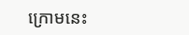ក្រោមនេះ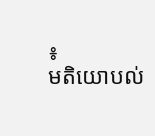៖
មតិយោបល់